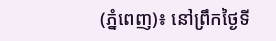(ភ្នំពេញ)៖ នៅព្រឹកថ្ងៃទី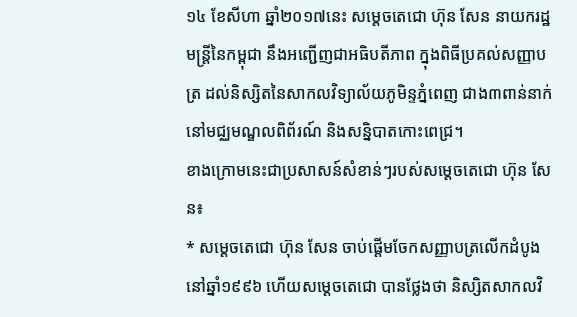១៤ ខែសីហា ឆ្នាំ២០១៧នេះ សម្តេចតេជោ ហ៊ុន សែន នាយករដ្ឋមន្រ្តីនៃកម្ពុជា នឹងអញ្ជើញជាអធិបតីភាព ក្នុងពិធីប្រគល់សញ្ញាបត្រ ដល់និស្សិតនៃសាកលវិទ្យាល័យភូមិន្ទភ្នំពេញ ជាង៣ពាន់នាក់ នៅមជ្ឈមណ្ឌលពិព័រណ៍ និងសន្និបាតកោះពេជ្រ។
ខាងក្រោមនេះជាប្រសាសន៍សំខាន់ៗរបស់សម្តេចតេជោ ហ៊ុន សែន៖
* សម្តេចតេជោ ហ៊ុន សែន ចាប់ផ្តើមចែកសញ្ញាបត្រលើកដំបូង នៅឆ្នាំ១៩៩៦ ហើយសម្តេចតេជោ បានថ្លែងថា និស្សិតសាកលវិ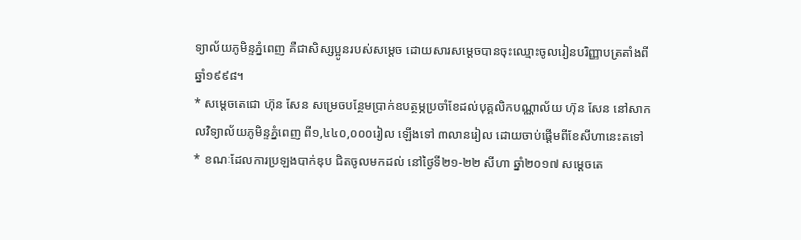ទ្យាល័យភូមិន្ទភ្នំពេញ គឺជាសិស្សប្អូនរបស់សម្តេច ដោយសារសម្តេចបានចុះឈ្មោះចូលរៀនបរិញ្ញាបត្រតាំងពីឆ្នាំ១៩៩៨។
* សម្តេចតេជោ ហ៊ុន សែន សម្រេចបន្ថែមប្រាក់ឧបត្ថម្ភប្រចាំខែដល់បុគ្គលិកបណ្ណាល័យ ហ៊ុន សែន នៅសាកលវិទ្យាល័យភូមិន្ទភ្នំពេញ ពី១,៤៤០,០០០រៀល ឡើងទៅ ៣លានរៀល ដោយចាប់ផ្តើមពីខែសីហានេះតទៅ
* ខណៈដែលការប្រឡងបាក់ឌុប ជិតចូលមកដល់ នៅថ្ងៃទី២១-២២ សីហា ឆ្នាំ២០១៧ សម្តេចតេ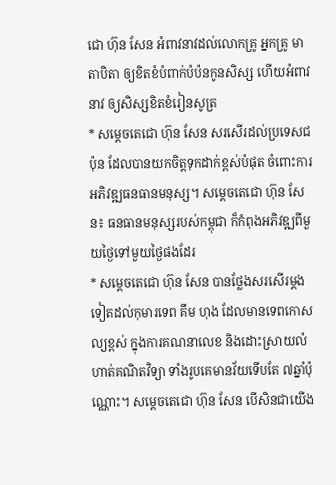ជោ ហ៊ុន សែន អំពាវនាវដល់លោកគ្រូ អ្នកគ្រូ មាតាបិតា ឲ្យខិតខំបំពាក់បំប៉នកូនសិស្ស ហើយអំពាវនាវ ឲ្យសិស្សខិតខំរៀនសូត្រ
* សម្តេចតេជោ ហ៊ុន សែន សរសើរដល់ប្រទេសជប៉ុន ដែលបានយកចិត្តទុកដាក់ខ្ពស់បំផុត ចំពោះការអភិវឌ្ឍធនធានមនុស្ស។ សម្តេចតេជោ ហ៊ុន សែន៖ ធនធានមនុស្សរបស់កម្ពុជា ក៏កំពុងអភិវឌ្ឍពីមួយថ្ងៃទៅមួយថ្ងៃផងដែរ
* សម្តេចតេជោ ហ៊ុន សែន បានថ្លែងសរសើរម្តងទៀតដល់កុមារទេព គឹម ហុង ដែលមានទេពកោសល្យខ្ពស់ ក្នុងការគណនាលេខ និងដោះស្រាយលំហាត់គណិតវិទ្យា ទាំងរូបគេមានវ័យទើបតែ ៧ឆ្នាំប៉ុណ្ណោះ។ សម្តេចតេជោ ហ៊ុន សែន បើសិនជាយើង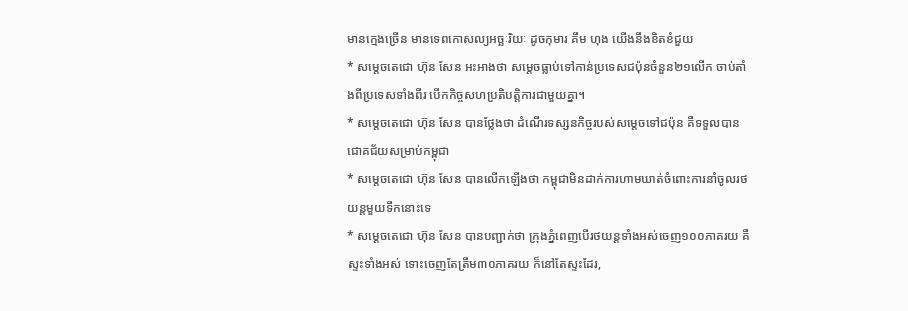មានក្មេងច្រើន មានទេពកោសល្យអច្ឆៈរិយៈ ដូចកុមារ គឹម ហុង យើងនឹងខិតខំជួយ
* សម្តេចតេជោ ហ៊ុន សែន អះអាងថា សម្តេចធ្លាប់ទៅកាន់ប្រទេសជប៉ុនចំនួន២១លើក ចាប់តាំងពីប្រទេសទាំងពីរ បើកកិច្ចសហប្រតិបត្តិការជាមួយគ្នា។
* សម្តេចតេជោ ហ៊ុន សែន បានថ្លែងថា ដំណើរទស្សនកិច្ចរបស់សម្តេចទៅជប៉ុន គឺទទួលបានជោគជ័យសម្រាប់កម្ពុជា
* សម្តេចតេជោ ហ៊ុន សែន បានលើកឡើងថា កម្ពុជាមិនដាក់ការហាមឃាត់ចំពោះការនាំចូលរថយន្តមួយទឹកនោះទេ
* សម្តេចតេជោ ហ៊ុន សែន បានបញ្ជាក់ថា ក្រុងភ្នំពេញបើរថយន្តទាំងអស់ចេញ១០០ភាគរយ គឺស្ទះទាំងអស់ ទោះចេញតែត្រឹម៣០ភាគរយ ក៏នៅតែស្ទះដែរ,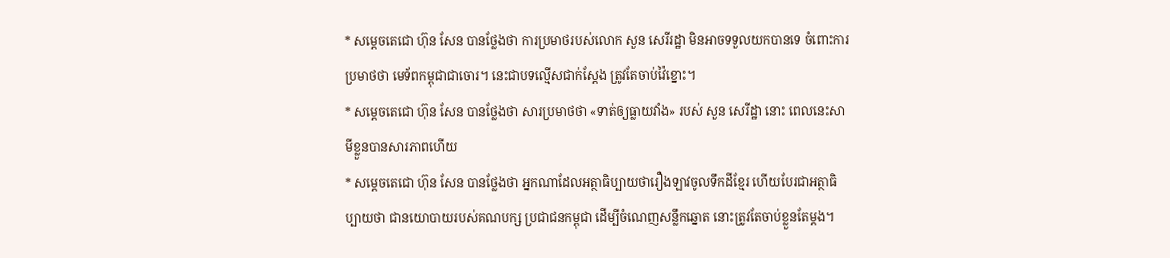* សម្តេចតេជោ ហ៊ុន សែន បានថ្លែងថា ការប្រមាថរបស់លោក សួន សេរីរដ្ឋា មិនអាចទទួលយកបានទេ ចំពោះការប្រមាថថា មេទ័ពកម្ពុជាជាចោរ។ នេះជាបទល្មើសជាក់ស្តែង ត្រូវតែចាប់វ៉ៃខ្នោះ។
* សម្តេចតេជោ ហ៊ុន សែន បានថ្លែងថា សារប្រមាថថា «ទាត់ឲ្យធ្លាយវាំង» របស់ សួន សេរីដ្ឋា នោះ ពេលនេះសាមីខ្លួនបានសារភាពហើយ
* សម្តេចតេជោ ហ៊ុន សែន បានថ្លែងថា អ្នកណាដែលអត្ថាធិប្បាយថារឿងឡាវចូលទឹកដីខ្មែរ ហើយបែរជាអត្ថាធិប្បាយថា ជានយោបាយរបស់គណបក្ស ប្រជាជនកម្ពុជា ដើម្បីចំណេញសន្លឹកឆ្នោត នោះត្រូវតែចាប់ខ្លួនតែម្តង។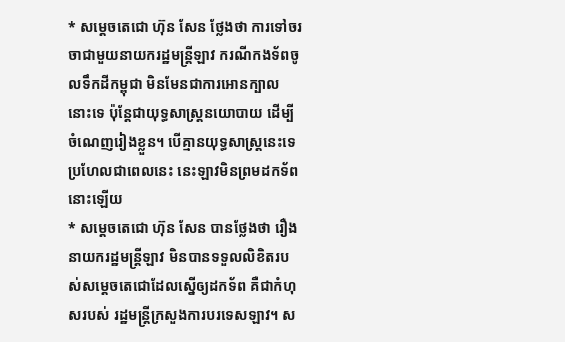* សម្តេចតេជោ ហ៊ុន សែន ថ្លែងថា ការទៅចរចាជាមួយនាយករដ្ឋមន្រ្តីឡាវ ករណីកងទ័ពចូលទឹកដីកម្ពុជា មិនមែនជាការអោនក្បាលនោះទេ ប៉ុន្តែជាយុទ្ធសាស្រ្តនយោបាយ ដើម្បីចំណេញរៀងខ្លួន។ បើគ្មានយុទ្ធសាស្រ្តនេះទេ ប្រហែលជាពេលនេះ នេះឡាវមិនព្រមដកទ័ពនោះឡើយ
* សម្តេចតេជោ ហ៊ុន សែន បានថ្លែងថា រឿងនាយករដ្ឋមន្រ្តីឡាវ មិនបានទទួលលិខិតរបស់សម្តេចតេជោដែលស្នើឲ្យដកទ័ព គឺជាកំហុសរបស់ រដ្ឋមន្រ្តីក្រសួងការបរទេសឡាវ។ ស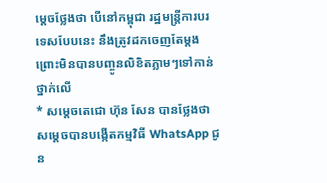ម្តេចថ្លែងថា បើនៅកម្ពុជា រដ្ឋមន្រ្តីការបរទេសបែបនេះ នឹងត្រូវដកចេញតែម្តង ព្រោះមិនបានបញ្ចូនលិខិតភ្លាមៗទៅកាន់ថ្នាក់លើ
* សម្តេចតេជោ ហ៊ុន សែន បានថ្លែងថា សម្តេចបានបង្កើតកម្មវិធី WhatsApp ជូន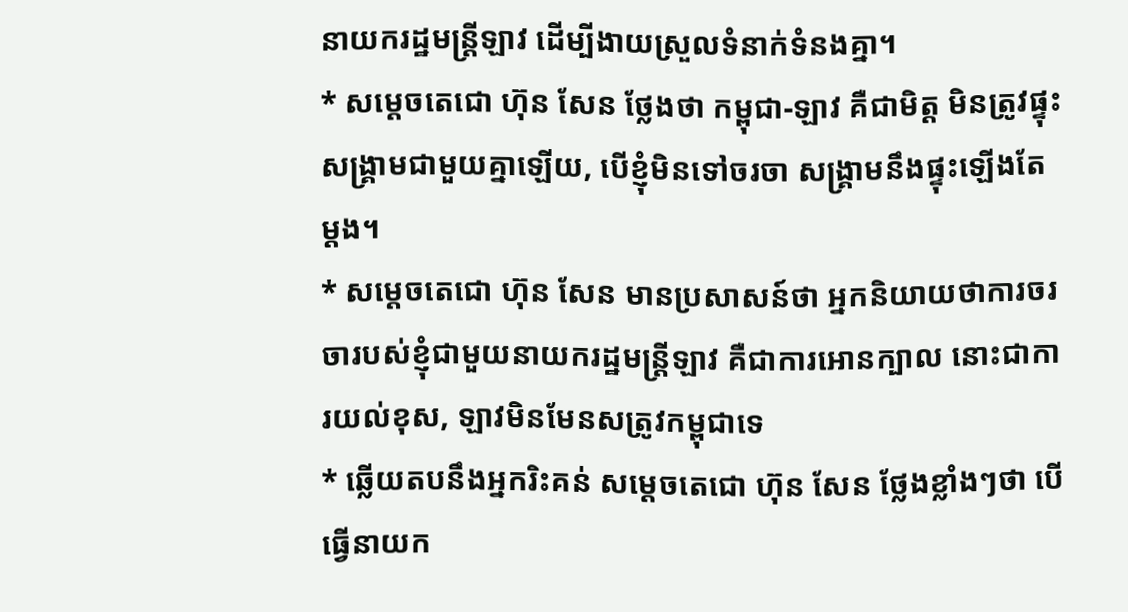នាយករដ្ឋមន្រ្តីឡាវ ដើម្បីងាយស្រួលទំនាក់ទំនងគ្នា។
* សម្តេចតេជោ ហ៊ុន សែន ថ្លែងថា កម្ពុជា-ឡាវ គឺជាមិត្ត មិនត្រូវផ្ទុះសង្រ្គាមជាមួយគ្នាឡើយ, បើខ្ញុំមិនទៅចរចា សង្រ្គាមនឹងផ្ទុះឡើងតែម្តង។
* សម្តេចតេជោ ហ៊ុន សែន មានប្រសាសន៍ថា អ្នកនិយាយថាការចរចារបស់ខ្ញុំជាមួយនាយករដ្ឋមន្រ្តីឡាវ គឺជាការអោនក្បាល នោះជាការយល់ខុស, ឡាវមិនមែនសត្រូវកម្ពុជាទេ
* ឆ្លើយតបនឹងអ្នករិះគន់ សម្តេចតេជោ ហ៊ុន សែន ថ្លែងខ្លាំងៗថា បើធ្វើនាយក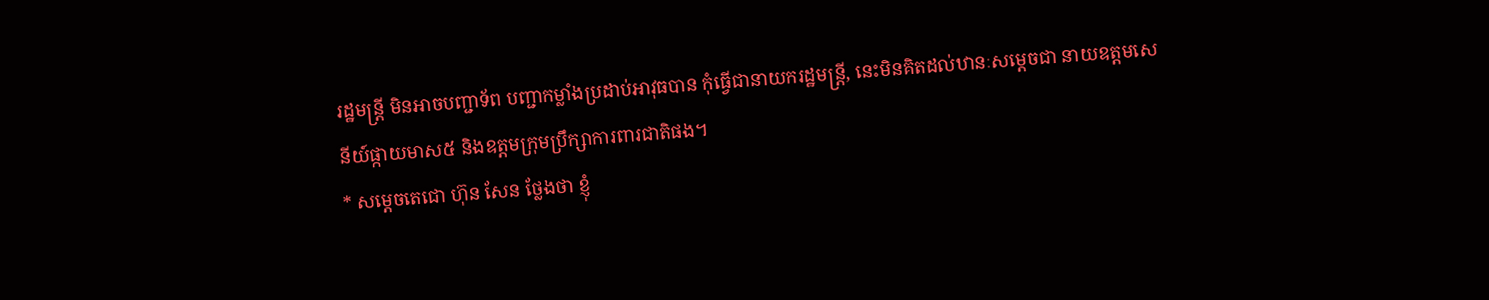រដ្ឋមន្រ្តី មិនអាចបញ្ជាទ័ព បញ្ជាកម្លាំងប្រដាប់អាវុធបាន កុំធ្វើជានាយករដ្ឋមន្រ្តី, នេះមិនគិតដល់ឋានៈសម្តេចជា នាយឧត្តមសេនីយ៍ផ្កាយមាស៥ និងឧត្តមក្រុមប្រឹក្សាការពារជាតិផង។
* សម្តេចតេជោ ហ៊ុន សែន ថ្លែងថា ខ្ញុំ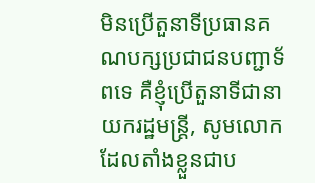មិនប្រើតួនាទីប្រធានគណបក្សប្រជាជនបញ្ជាទ័ពទេ គឺខ្ញុំប្រើតួនាទីជានាយករដ្ឋមន្រ្តី, សូមលោកដែលតាំងខ្លួនជាប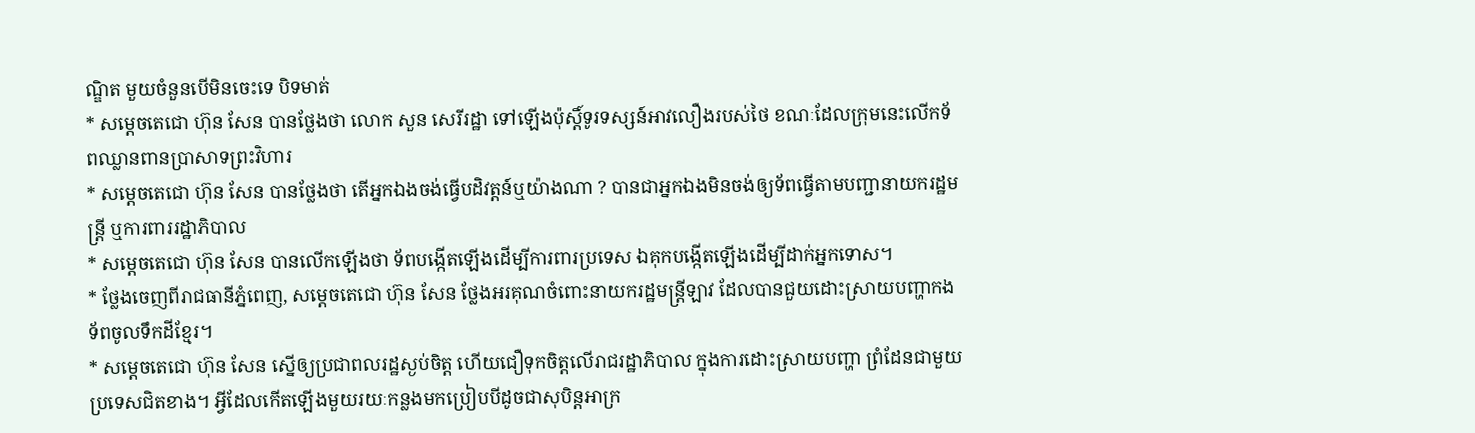ណ្ឌិត មួយចំនួនបើមិនចេះទេ បិទមាត់
* សម្តេចតេជោ ហ៊ុន សែន បានថ្លែងថា លោក សួន សេរីរដ្ឋា ទៅឡើងប៉ុស្តិ៍ទូរទស្សន៍អាវលឿងរបស់ថៃ ខណៈដែលក្រុមនេះលើកទ័ពឈ្លានពានប្រាសាទព្រះវិហារ
* សម្តេចតេជោ ហ៊ុន សែន បានថ្លែងថា តើអ្នកឯងចង់ធ្វើបដិវត្តន៍ឬយ៉ាងណា ? បានជាអ្នកឯងមិនចង់ឲ្យទ័ពធ្វើតាមបញ្ជានាយករដ្ឋមន្រ្តី ឬការពាររដ្ឋាភិបាល
* សម្តេចតេជោ ហ៊ុន សែន បានលើកឡើងថា ទ័ពបង្កើតឡើងដើម្បីការពារប្រទេស ឯគុកបង្កើតឡើងដើម្បីដាក់អ្នកទោស។
* ថ្លែងចេញពីរាជធានីភ្នំពេញ, សម្តេចតេជោ ហ៊ុន សែន ថ្លែងអរគុណចំពោះនាយករដ្ឋមន្រ្តីឡាវ ដែលបានជួយដោះស្រាយបញ្ហាកងទ័ពចូលទឹកដីខ្មែរ។
* សម្តេចតេជោ ហ៊ុន សែន ស្នើឲ្យប្រជាពលរដ្ឋស្ងប់ចិត្ត ហើយជឿទុកចិត្តលើរាជរដ្ឋាភិបាល ក្នុងការដោះស្រាយបញ្ហា ព្រំដែនជាមួយប្រទេសជិតខាង។ អ្វីដែលកើតឡើងមួយរយៈកន្លងមកប្រៀបបីដូចជាសុបិន្តអាក្រ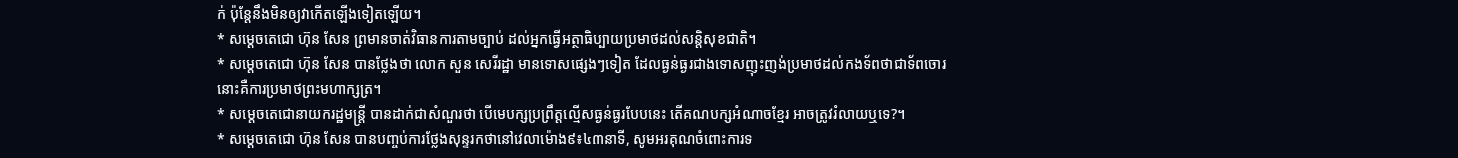ក់ ប៉ុន្តែនឹងមិនឲ្យវាកើតឡើងទៀតឡើយ។
* សម្តេចតេជោ ហ៊ុន សែន ព្រមានចាត់វិធានការតាមច្បាប់ ដល់អ្នកធ្វើអត្ថាធិប្បាយប្រមាថដល់សន្តិសុខជាតិ។
* សម្តេចតេជោ ហ៊ុន សែន បានថ្លែងថា លោក សួន សេរីរដ្ឋា មានទោសផ្សេងៗទៀត ដែលធ្ងន់ធ្ងរជាងទោសញុះញង់ប្រមាថដល់កងទ័ពថាជាទ័ពចោរ នោះគឺការប្រមាថព្រះមហាក្សត្រ។
* សម្តេចតេជោនាយករដ្ឋមន្រ្តី បានដាក់ជាសំណួរថា បើមេបក្សប្រព្រឹត្តល្មើសធ្ងន់ធ្ងរបែបនេះ តើគណបក្សអំណាចខ្មែរ អាចត្រូវរំលាយឬទេ?។
* សម្តេចតេជោ ហ៊ុន សែន បានបញ្ចប់ការថ្លែងសុន្ទរកថានៅវេលាម៉ោង៩៖៤៣នាទី, សូមអរគុណចំពោះការទ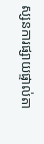ស្សនការផ្សាយផ្ទាល់តា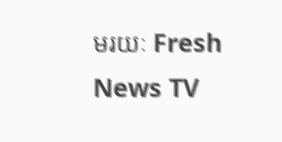មរយៈ Fresh News TV